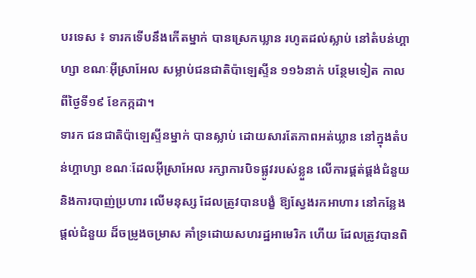បរទេស ៖ ទារកទើបនឹងកើតម្នាក់ បានស្រេកឃ្លាន រហូតដល់ស្លាប់ នៅតំបន់ហ្គាហ្សា ខណៈអ៊ីស្រាអែល សម្លាប់ជនជាតិប៉ាឡេស្ទីន ១១៦នាក់ បន្ថែមទៀត កាលពីថ្ងៃទី១៩ ខែកក្កដា។
ទារក ជនជាតិប៉ាឡេស្ទីនម្នាក់ បានស្លាប់ ដោយសារតែភាពអត់ឃ្លាន នៅក្នុងតំបន់ហ្គាហ្សា ខណៈដែលអ៊ីស្រាអែល រក្សាការបិទផ្លូវរបស់ខ្លួន លើការផ្គត់ផ្គង់ជំនួយ និងការបាញ់ប្រហារ លើមនុស្ស ដែលត្រូវបានបង្ខំ ឱ្យស្វែងរកអាហារ នៅកន្លែងផ្តល់ជំនួយ ដ៏ចម្រូងចម្រាស គាំទ្រដោយសហរដ្ឋអាមេរិក ហើយ ដែលត្រូវបានពិ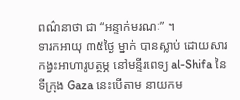ពណ៌នាថា ជា “អន្ទាក់មរណៈ” ។
ទារកអាយុ ៣៥ថ្ងៃ ម្នាក់ បានស្លាប់ ដោយសារកង្វះអាហារូបត្ថម្ភ នៅមន្ទីរពេទ្យ al-Shifa នៃទីក្រុង Gaza នេះបើតាម នាយកម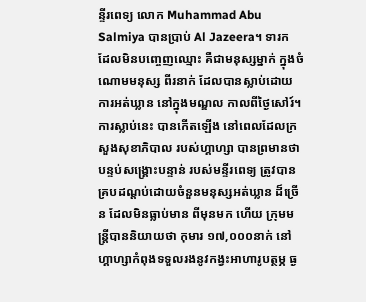ន្ទីរពេទ្យ លោក Muhammad Abu Salmiya បានប្រាប់ Al Jazeera។ ទារក ដែលមិនបញ្ចេញឈ្មោះ គឺជាមនុស្សម្នាក់ ក្នុងចំណោមមនុស្ស ពីរនាក់ ដែលបានស្លាប់ដោយការអត់ឃ្លាន នៅក្នុងមណ្ឌល កាលពីថ្ងៃសៅរ៍។
ការស្លាប់នេះ បានកើតឡើង នៅពេលដែលក្រសួងសុខាភិបាល របស់ហ្គាហ្សា បានព្រមានថា បន្ទប់សង្គ្រោះបន្ទាន់ របស់មន្ទីរពេទ្យ ត្រូវបានគ្របដណ្ដប់ដោយចំនួនមនុស្សអត់ឃ្លាន ដ៏ច្រើន ដែលមិនធ្លាប់មាន ពីមុនមក ហើយ ក្រុមមន្ត្រីបាននិយាយថា កុមារ ១៧,០០០នាក់ នៅហ្គាហ្សាកំពុងទទួលរងនូវកង្វះអាហារូបត្ថម្ភ ធ្ង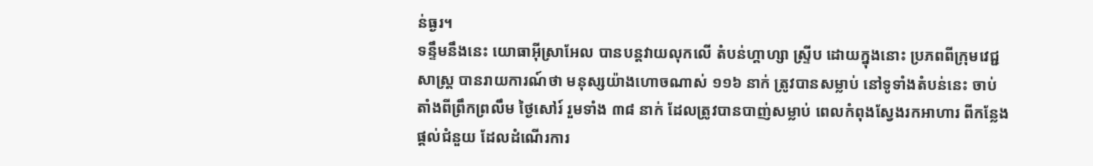ន់ធ្ងរ។
ទន្ទឹមនឹងនេះ យោធាអ៊ីស្រាអែល បានបន្តវាយលុកលើ តំបន់ហ្គាហ្សា ស្ទ្រីប ដោយក្នុងនោះ ប្រភពពីក្រុមវេជ្ជសាស្ត្រ បានរាយការណ៍ថា មនុស្សយ៉ាងហោចណាស់ ១១៦ នាក់ ត្រូវបានសម្លាប់ នៅទូទាំងតំបន់នេះ ចាប់តាំងពីព្រឹកព្រលឹម ថ្ងៃសៅរ៍ រួមទាំង ៣៨ នាក់ ដែលត្រូវបានបាញ់សម្លាប់ ពេលកំពុងស្វែងរកអាហារ ពីកន្លែងផ្តល់ជំនួយ ដែលដំណើរការ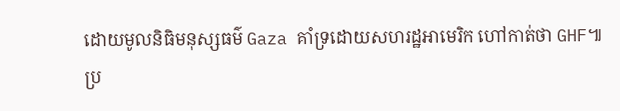ដោយមូលនិធិមនុស្សធម៌ Gaza គាំទ្រដោយសហរដ្ឋអាមេរិក ហៅកាត់ថា GHF៕
ប្រ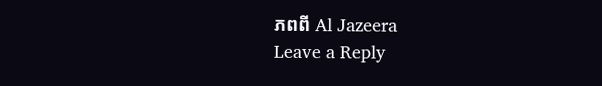ភពពី Al Jazeera
Leave a Reply